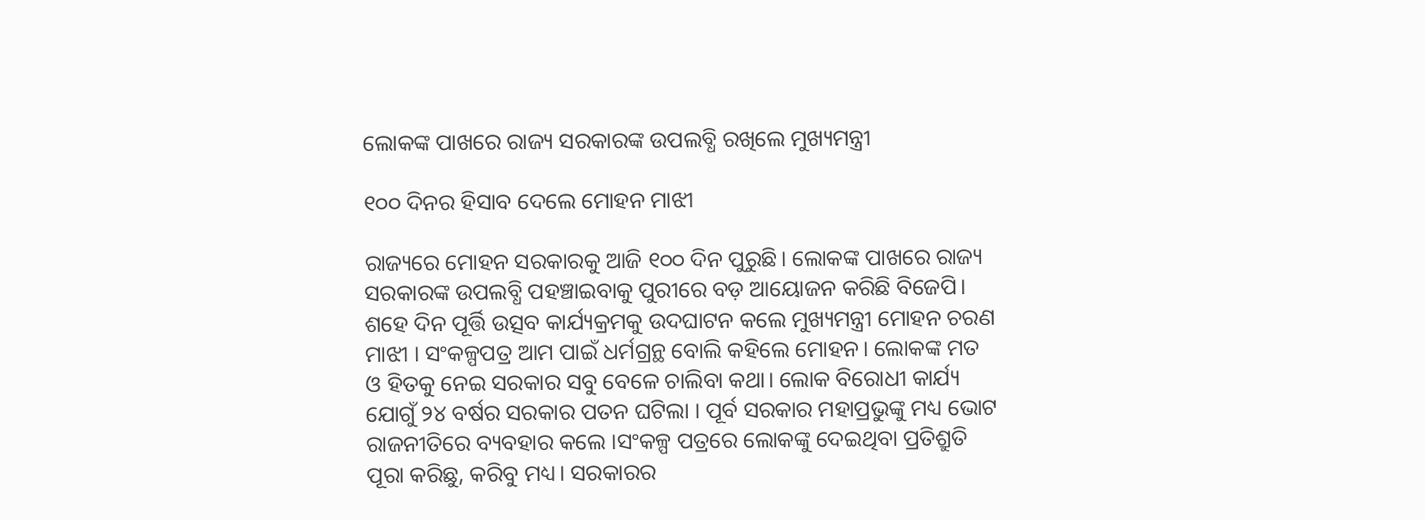ଲୋକଙ୍କ ପାଖରେ ରାଜ୍ୟ ସରକାରଙ୍କ ଉପଲବ୍ଧି ରଖିଲେ ମୁଖ୍ୟମନ୍ତ୍ରୀ

୧୦୦ ଦିନର ହିସାବ ଦେଲେ ମୋହନ ମାଝୀ

ରାଜ୍ୟରେ ମୋହନ ସରକାରକୁ ଆଜି ୧୦୦ ଦିନ ପୁରୁଛି। ଲୋକଙ୍କ ପାଖରେ ରାଜ୍ୟ ସରକାରଙ୍କ ଉପଲବ୍ଧି ପହଞ୍ଚାଇବାକୁ ପୁରୀରେ ବଡ଼ ଆୟୋଜନ କରିଛି ବିଜେପି। ଶହେ ଦିନ ପୂର୍ତ୍ତି ଉତ୍ସବ କାର୍ଯ୍ୟକ୍ରମକୁ ଉଦଘାଟନ କଲେ ମୁଖ୍ୟମନ୍ତ୍ରୀ ମୋହନ ଚରଣ ମାଝୀ । ସଂକଳ୍ପପତ୍ର ଆମ ପାଇଁ ଧର୍ମଗ୍ରନ୍ଥ ବୋଲି କହିଲେ ମୋହନ। ଲୋକଙ୍କ ମତ ଓ ହିତକୁ ନେଇ ସରକାର ସବୁ ବେଳେ ଚାଲିବା କଥା। ଲୋକ ବିରୋଧୀ କାର୍ଯ୍ୟ ଯୋଗୁଁ ୨୪ ବର୍ଷର ସରକାର ପତନ ଘଟିଲା । ପୂର୍ବ ସରକାର ମହାପ୍ରଭୁଙ୍କୁ ମଧ୍ୟ ଭୋଟ ରାଜନୀତିରେ ବ୍ୟବହାର କଲେ ।ସଂକଳ୍ପ ପତ୍ରରେ ଲୋକଙ୍କୁ ଦେଇଥିବା ପ୍ରତିଶ୍ରୁତି ପୂରା କରିଛୁ, କରିବୁ ମଧ୍ୟ। ସରକାରର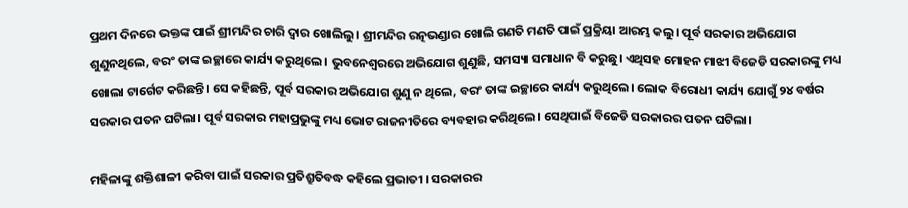ପ୍ରଥମ ଦିନରେ ଭକ୍ତଙ୍କ ପାଇଁ ଶ୍ରୀମନ୍ଦିର ଚାରି ଦ୍ବାର ଖୋଲିଲୁ। ଶ୍ରୀମନ୍ଦିର ରତ୍ନଭଣ୍ଡାର ଖୋଲି ଗଣତି ମଣତି ପାଇଁ ପ୍ରକ୍ରିୟା ଆରମ୍ଭ କଲୁ। ପୂର୍ବ ସରକାର ଅଭିଯୋଗ ଶୁଣୁନଥିଲେ, ବରଂ ତାଙ୍କ ଇଚ୍ଛାରେ କାର୍ଯ୍ୟ କରୁଥିଲେ । ଭୁବନେଶ୍ବରରେ ଅଭିଯୋଗ ଶୁଣୁଛି, ସମସ୍ୟା ସମାଧାନ ବି କରୁଛୁ। ଏଥିସହ ମୋହନ ମାଝୀ ବିଜେଡି ସରକାରଙ୍କୁ ମଧ୍ୟ ଖୋଲା ଟାର୍ଗେଟ କରିଛନ୍ତି। ସେ କହିଛନ୍ତି, ପୂର୍ବ ସରକାର ଅଭିଯୋଗ ଶୁଣୁ ନ ଥିଲେ, ବରଂ ତାଙ୍କ ଇଚ୍ଛାରେ କାର୍ଯ୍ୟ କରୁଥିଲେ। ଲୋକ ବିରୋଧୀ କାର୍ଯ୍ୟ ଯୋଗୁଁ ୨୪ ବର୍ଷର ସରକାର ପତନ ଘଟିଲା। ପୂର୍ବ ସରକାର ମହାପ୍ରଭୁଙ୍କୁ ମଧ୍ୟ ଭୋଟ ରାଜନୀତିରେ ବ୍ୟବହାର କରିଥିଲେ। ସେଥିପାଇଁ ବିଜେଡି ସରକାରର ପତନ ଘଟିଲା।

ମହିଳାଙ୍କୁ ଶକ୍ତିଶାଳୀ କରିବା ପାଇଁ ସରକାର ପ୍ରତିଶ୍ରୁତିବଦ୍ଧ କହିଲେ ପ୍ରଭାତୀ । ସରକାରର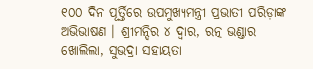୧୦୦ ଦିନ ପୂର୍ତ୍ତିରେ ଉପମୁଖ୍ୟମନ୍ତ୍ରୀ ପ୍ରଭାତୀ ପରିଡ଼ାଙ୍କ ଅଭିଭାଷଣ । ଶ୍ରୀମନ୍ଦିର ୪ ଦ୍ୱାର, ରତ୍ନ ଭଣ୍ଡାର ଖୋଲିଲା, ସୁଭଦ୍ରା ସହାୟତା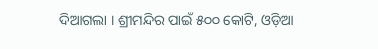ଦିଆଗଲା । ଶ୍ରୀମନ୍ଦିର ପାଇଁ ୫୦୦ କୋଟି, ଓଡ଼ିଆ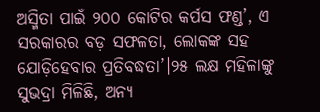ଅସ୍ମିତା ପାଇଁ ୨୦୦ କୋଟିର କର୍ପସ ଫଣ୍ଡ’, ଏ ସରକାରର ବଡ଼ ସଫଳତା, ଲୋକଙ୍କ ସହ ଯୋଡ଼ିହେବାର ପ୍ରତିବଦ୍ଧତା’।୨୫ ଲକ୍ଷ ମହିଳାଙ୍କୁ ସୁଭଦ୍ରା ମିଳିଛି, ଅନ୍ୟ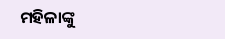ମହିଳାଙ୍କୁ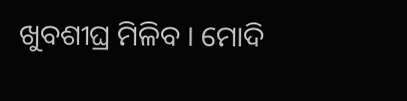ଖୁବଶୀଘ୍ର ମିଳିବ । ମୋଦି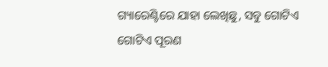ଗ୍ୟାରେଣ୍ଟିରେ ଯାହା ଲେଖିଛୁ, ସବୁ ଗୋଟିଏ ଗୋଟିଏ ପୂରଣ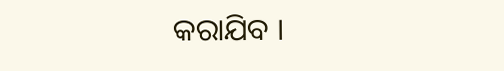କରାଯିବ ।